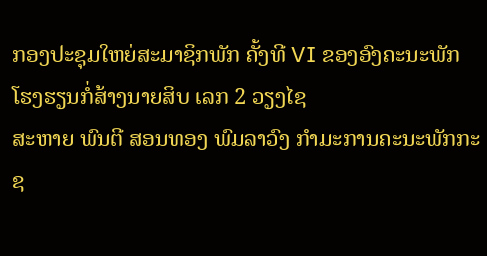ກອງປະຊຸມໃຫຍ່ສະມາຊິກພັກ ຄັ້ງທີ VI ຂອງອົງຄະນະພັກ
ໂຮງຮຽນກໍ່ສ້າງນາຍສິບ ເລກ 2 ວຽງໄຊ
ສະຫາຍ ພົນຕີ ສອນທອງ ພົມລາວົງ ກຳມະການຄະນະພັກກະຊ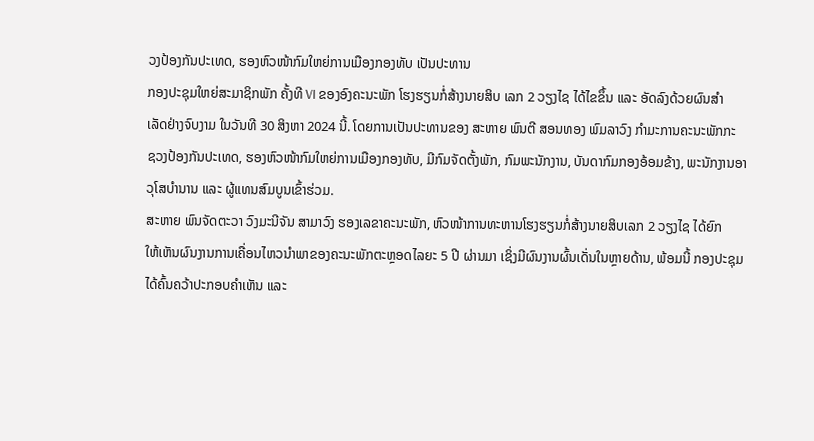ວງປ້ອງກັນປະເທດ, ຮອງຫົວໜ້າກົມໃຫຍ່ການເມືອງກອງທັບ ເປັນປະທານ
ກອງປະຊຸມໃຫຍ່ສະມາຊິກພັກ ຄັ້ງທີ VI ຂອງອົງຄະນະພັກ ໂຮງຮຽນກໍ່ສ້າງນາຍສິບ ເລກ 2 ວຽງໄຊ ໄດ້ໄຂຂຶ້ນ ແລະ ອັດລົງດ້ວຍຜົນສຳ
ເລັດຢ່າງຈົບງາມ ໃນວັນທີ 30 ສິງຫາ 2024 ນີ້. ໂດຍການເປັນປະທານຂອງ ສະຫາຍ ພົນຕີ ສອນທອງ ພົມລາວົງ ກຳມະການຄະນະພັກກະ
ຊວງປ້ອງກັນປະເທດ, ຮອງຫົວໜ້າກົມໃຫຍ່ການເມືອງກອງທັບ, ມີກົມຈັດຕັ້ງພັກ, ກົມພະນັກງານ, ບັນດາກົມກອງອ້ອມຂ້າງ, ພະນັກງານອາ
ວຸໂສບຳນານ ແລະ ຜູ້ແທນສົມບູນເຂົ້າຮ່ວມ.
ສະຫາຍ ພົນຈັດຕະວາ ວົງມະນີຈັນ ສາມາວົງ ຮອງເລຂາຄະນະພັກ, ຫົວໜ້າການທະຫານໂຮງຮຽນກໍ່ສ້າງນາຍສິບເລກ 2 ວຽງໄຊ ໄດ້ຍົກ
ໃຫ້ເຫັນຜົນງານການເຄື່ອນໄຫວນຳພາຂອງຄະນະພັກຕະຫຼອດໄລຍະ 5 ປີ ຜ່ານມາ ເຊິ່ງມີຜົນງານຜົ້ນເດັ່ນໃນຫຼາຍດ້ານ, ພ້ອມນີ້ ກອງປະຊຸມ
ໄດ້ຄົ້ນຄວ້າປະກອບຄຳເຫັນ ແລະ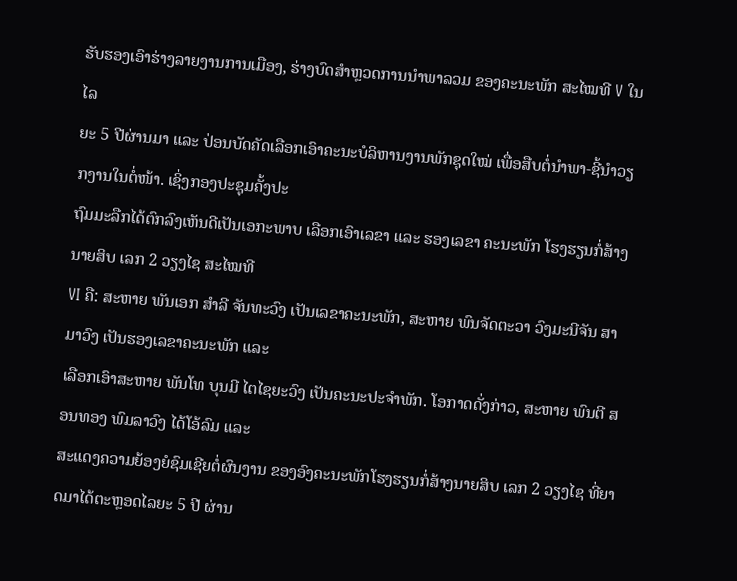ຮັບຮອງເອົາຮ່າງລາຍງານການເມືອງ, ຮ່າງບົດສໍາຫຼວດການນໍາພາລວມ ຂອງຄະນະພັກ ສະໄໝທີ V ໃນໄລ
ຍະ 5 ປີຜ່ານມາ ແລະ ປ່ອນບັດຄັດເລືອກເອົາຄະນະບໍລິຫານງານພັກຊຸດໃໝ່ ເພື່ອສືບຕໍ່ນໍາພາ-ຊີ້ນຳວຽກງານໃນຕໍ່ໜ້າ. ເຊິ່ງກອງປະຊຸມຄັ້ງປະ
ຖົມມະລືກໄດ້ຕົກລົງເຫັນດີເປັນເອກະພາບ ເລືອກເອົາເລຂາ ແລະ ຮອງເລຂາ ຄະນະພັກ ໂຮງຮຽນກໍ່ສ້າງນາຍສິບ ເລກ 2 ວຽງໄຊ ສະໄໝທີ
VI ຄື: ສະຫາຍ ພັນເອກ ສຳລີ ຈັນທະວົງ ເປັນເລຂາຄະນະພັກ, ສະຫາຍ ພົນຈັດຕະວາ ວົງມະນີຈັນ ສາມາວົງ ເປັນຮອງເລຂາຄະນະພັກ ແລະ
ເລືອກເອົາສະຫາຍ ພັນໂທ ບຸນມີ ໄຕໄຊຍະວົງ ເປັນຄະນະປະຈຳພັກ. ໂອກາດດັ່ງກ່າວ, ສະຫາຍ ພົນຕີ ສອນທອງ ພົມລາວົງ ໄດ້ໂອ້ລົມ ແລະ
ສະແດງຄວາມຍ້ອງຍໍຊົມເຊີຍຕໍ່ຜົນງານ ຂອງອົງຄະນະພັກໂຮງຮຽນກໍ່ສ້າງນາຍສິບ ເລກ 2 ວຽງໄຊ ທີ່ຍາດມາໄດ້ຕະຫຼອດໄລຍະ 5 ປີ ຜ່ານ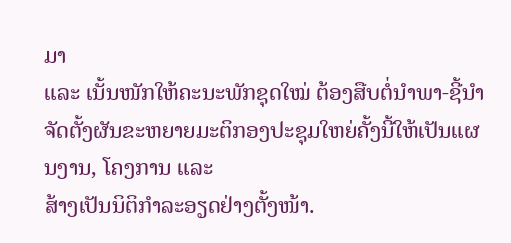ມາ
ແລະ ເນັ້ນໜັກໃຫ້ຄະນະພັກຊຸດໃໝ່ ຕ້ອງສືບຕໍ່ນໍາພາ-ຊີ້ນຳຈັດຕັ້ງຜັນຂະຫຍາຍມະຕິກອງປະຊຸມໃຫຍ່ຄັ້ງນີ້ໃຫ້ເປັນແຜນງານ, ໂຄງການ ແລະ
ສ້າງເປັນນິຕິກຳລະອຽດຢ່າງຕັ້ງໜ້າ.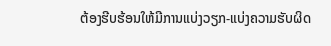ຕ້ອງຮີບຮ້ອນໃຫ້ມີການແບ່ງວຽກ-ແບ່ງຄວາມຮັບຜິດ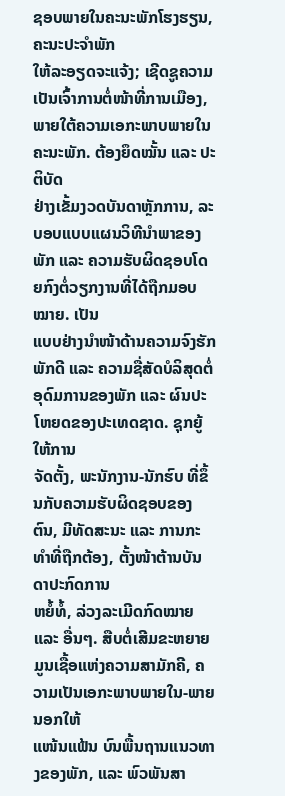ຊອບພາຍໃນຄະນະພັກໂຮງຮຽນ, ຄະນະປະຈຳພັກ
ໃຫ້ລະອຽດຈະແຈ້ງ; ເຊີດຊູຄວາມເປັນເຈົ້າການຕໍ່ໜ້າທີ່ການເມືອງ, ພາຍໃຕ້ຄວາມເອກະພາບພາຍໃນຄະນະພັກ. ຕ້ອງຍຶດໝັ້ນ ແລະ ປະຕິບັດ
ຢ່າງເຂັ້ມງວດບັນດາຫຼັກການ, ລະບອບແບບແຜນວິທີນຳພາຂອງພັກ ແລະ ຄວາມຮັບຜິດຊອບໂດຍກົງຕໍ່ວຽກງານທີ່ໄດ້ຖືກມອບໝາຍ. ເປັນ
ແບບຢ່າງນຳໜ້າດ້ານຄວາມຈົງຮັກພັກດີ ແລະ ຄວາມຊື່ສັດບໍລິສຸດຕໍ່ອຸດົມການຂອງພັກ ແລະ ຜົນປະໂຫຍດຂອງປະເທດຊາດ. ຊຸກຍູ້ໃຫ້ການ
ຈັດຕັ້ງ, ພະນັກງານ-ນັກຮົບ ທີ່ຂຶ້ນກັບຄວາມຮັບຜິດຊອບຂອງຕົນ, ມີທັດສະນະ ແລະ ການກະທຳທີ່ຖືກຕ້ອງ, ຕັ້ງໜ້າຕ້ານບັນດາປະກົດການ
ຫຍໍ້ທໍ້, ລ່ວງລະເມີດກົດໝາຍ ແລະ ອື່ນໆ. ສືບຕໍ່ເສີມຂະຫຍາຍມູນເຊື້ອແຫ່ງຄວາມສາມັກຄີ, ຄວາມເປັນເອກະພາບພາຍໃນ-ພາຍນອກໃຫ້
ແໜ້ນແຟ້ນ ບົນພື້ນຖານແນວທາງຂອງພັກ, ແລະ ພົວພັນສາ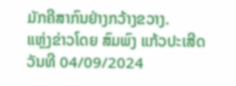ມັກຄີສາກົນຢ່າງກວ້າງຂວາງ.
ແຫຼ່ງຂ່າວໂດຍ ສົມພົງ ແກ້ວປະເສີດ
ວັນທີ 04/09/2024